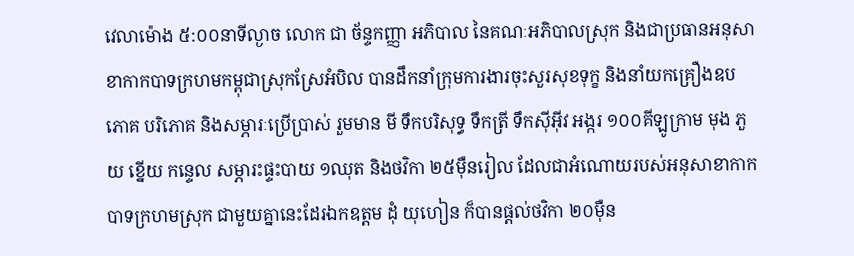វេលាម៉ោង ៥:០០នាទីល្ងាច លោក ជា ច័ន្ទកញ្ញា អភិបាល នៃគណៈអភិបាលស្រុក និងជាប្រធានអនុសាខាកាកបាទក្រហមកម្ពុជាស្រុកស្រែអំបិល បានដឹកនាំក្រុមការងារចុះសួរសុខទុក្ខ និងនាំយកគ្រឿងឧបភោគ បរិភោគ និងសម្ភារៈប្រើប្រាស់ រួមមាន មី ទឹកបរិសុទ្ធ ទឹកត្រី ទឹកស៊ីអ៊ីវ អង្ករ ១០០គីឡូក្រាម មុង ភួយ ខ្នើយ កន្ទេល សម្ភារះផ្ទះបាយ ១ឈុត និងថវិកា ២៥ម៉ឺនរៀល ដែលជាអំណោយរបស់អនុសាខាកាកបាទក្រហមស្រុក ជាមួយគ្នានេះដែរឯកឧត្តម ដុំ យុហៀន ក៏បានផ្តល់ថវិកា ២០ម៉ឺន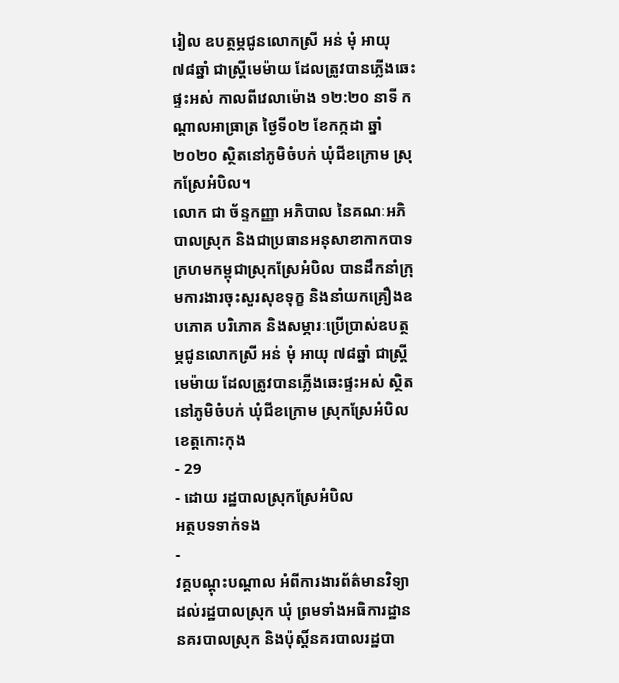រៀល ឧបត្ថម្ភជូនលោកស្រី អន់ មុំ អាយុ ៧៨ឆ្នាំ ជាស្ត្រីមេម៉ាយ ដែលត្រូវបានភ្លើងឆេះផ្ទះអស់ កាលពីវេលាម៉ោង ១២:២០ នាទី កណ្ដាលអាធ្រាត្រ ថ្ងៃទី០២ ខែកក្កដា ឆ្នាំ២០២០ ស្ថិតនៅភូមិចំបក់ ឃុំជីខក្រោម ស្រុកស្រែអំបិល។
លោក ជា ច័ន្ទកញ្ញា អភិបាល នៃគណៈអភិបាលស្រុក និងជាប្រធានអនុសាខាកាកបាទក្រហមកម្ពុជាស្រុកស្រែអំបិល បានដឹកនាំក្រុមការងារចុះសួរសុខទុក្ខ និងនាំយកគ្រឿងឧបភោគ បរិភោគ និងសម្ភារៈប្រើប្រាស់ឧបត្ថម្ភជូនលោកស្រី អន់ មុំ អាយុ ៧៨ឆ្នាំ ជាស្ត្រីមេម៉ាយ ដែលត្រូវបានភ្លើងឆេះផ្ទះអស់ ស្ថិតនៅភូមិចំបក់ ឃុំជីខក្រោម ស្រុកស្រែអំបិល ខេត្តកោះកុង
- 29
- ដោយ រដ្ឋបាលស្រុកស្រែអំបិល
អត្ថបទទាក់ទង
-
វគ្គបណ្តុះបណ្តាល អំពីការងារព័ត៌មានវិទ្យា ដល់រដ្ឋបាលស្រុក ឃុំ ព្រមទាំងអធិការដ្ឋាននគរបាលស្រុក និងប៉ុស្តិ៍នគរបាលរដ្ឋបា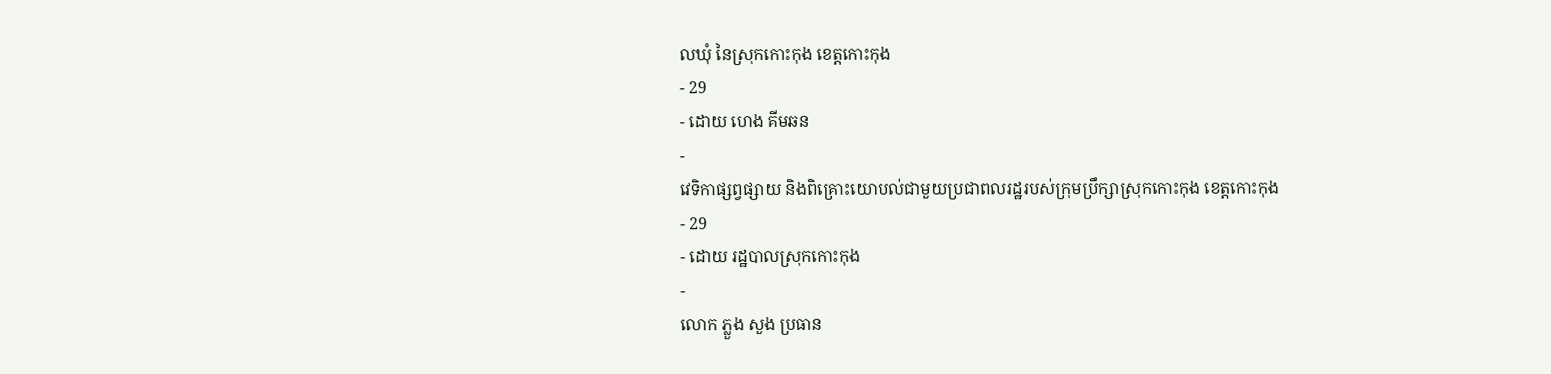លឃុំ នៃស្រុកកោះកុង ខេត្តកោះកុង
- 29
- ដោយ ហេង គីមឆន
-
វេទិកាផ្សព្វផ្សាយ និងពិគ្រោះយោបល់ជាមួយប្រជាពលរដ្ឋរបស់ក្រុមប្រឹក្សាស្រុកកោះកុង ខេត្តកោះកុង
- 29
- ដោយ រដ្ឋបាលស្រុកកោះកុង
-
លោក ភ្លួង សួង ប្រធាន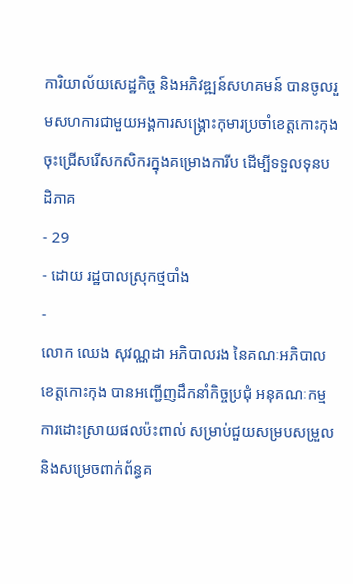ការិយាល័យសេដ្ឋកិច្ច និងអភិវឌ្ឍន៍សហគមន៍ បានចូលរួមសហការជាមួយអង្គការសង្រ្គោះកុមារប្រចាំខេត្តកោះកុង ចុះជ្រើសរើសកសិករក្នុងគម្រោងការីប ដើម្បីទទួលទុនបដិភាគ
- 29
- ដោយ រដ្ឋបាលស្រុកថ្មបាំង
-
លោក ឈេង សុវណ្ណដា អភិបាលរង នៃគណៈអភិបាលខេត្តកោះកុង បានអញ្ជើញដឹកនាំកិច្ចប្រជុំ អនុគណៈកម្មការដោះស្រាយផលប៉ះពាល់ សម្រាប់ជួយសម្របសម្រួល និងសម្រេចពាក់ព័ន្ធគ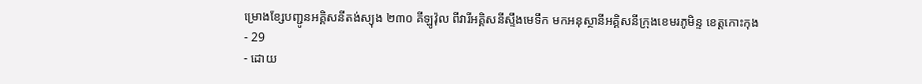ម្រោងខ្សែបញ្ជូនអគ្គិសនីតង់ស្យុង ២៣០ គីឡូវ៉ុល ពីវារីអគ្គិសនីស្ទឹងមេទឹក មកអនុស្ថានីអគ្គិសនីក្រុងខេមរភូមិន្ទ ខេត្តកោះកុង
- 29
- ដោយ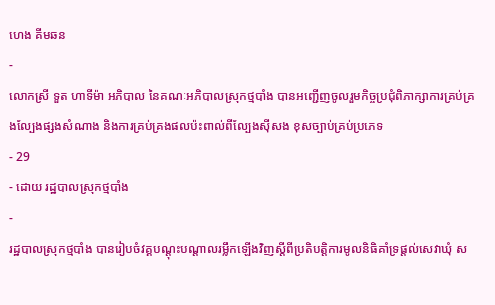ហេង គីមឆន
-
លោកស្រី ទួត ហាទីម៉ា អភិបាល នៃគណៈអភិបាលស្រុកថ្មបាំង បានអញ្ជើញចូលរួមកិច្ចប្រជុំពិភាក្សាការគ្រប់គ្រងល្បែងផ្សងសំណាង និងការគ្រប់គ្រងផលប៉ះពាល់ពីល្បែងស៊ីសង ខុសច្បាប់គ្រប់ប្រភេទ
- 29
- ដោយ រដ្ឋបាលស្រុកថ្មបាំង
-
រដ្ឋបាលស្រុកថ្មបាំង បានរៀបចំវគ្គបណ្ដុះបណ្ដាលរម្លឹកឡើងវិញស្ដីពីប្រតិបតិ្ដការមូលនិធិគាំទ្រផ្ដល់សេវាឃុំ ស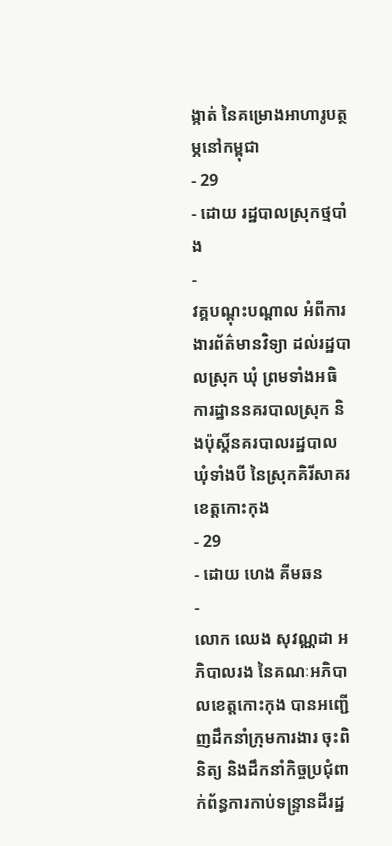ង្កាត់ នៃគម្រោងអាហារូបត្ថម្ភនៅកម្ពុជា
- 29
- ដោយ រដ្ឋបាលស្រុកថ្មបាំង
-
វគ្គបណ្តុះបណ្តាល អំពីការងារព័ត៌មានវិទ្យា ដល់រដ្ឋបាលស្រុក ឃុំ ព្រមទាំងអធិការដ្ឋាននគរបាលស្រុក និងប៉ុស្តិ៍នគរបាលរដ្ឋបាលឃុំទាំងបី នៃស្រុកគិរីសាគរ ខេត្តកោះកុង
- 29
- ដោយ ហេង គីមឆន
-
លោក ឈេង សុវណ្ណដា អភិបាលរង នៃគណៈអភិបាលខេត្តកោះកុង បានអញ្ជើញដឹកនាំក្រុមការងារ ចុះពិនិត្យ និងដឹកនាំកិច្ចប្រជុំពាក់ព័ន្ធការកាប់ទន្ទ្រានដីរដ្ឋ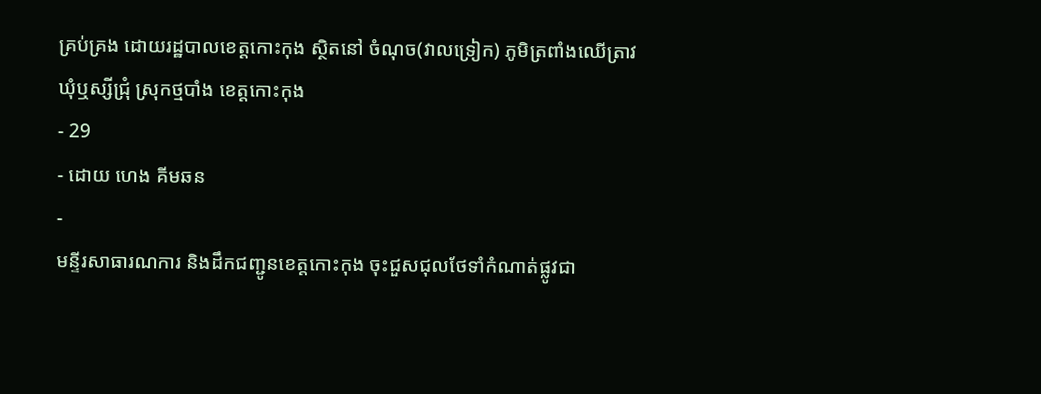គ្រប់គ្រង ដោយរដ្ឋបាលខេត្តកោះកុង ស្ថិតនៅ ចំណុច(វាលទ្រៀក) ភូមិត្រពាំងឈើត្រាវ ឃុំឬស្សីជ្រុំ ស្រុកថ្មបាំង ខេត្តកោះកុង
- 29
- ដោយ ហេង គីមឆន
-
មន្ទីរសាធារណការ និងដឹកជញ្ជូនខេត្តកោះកុង ចុះជួសជុលថែទាំកំណាត់ផ្លូវជា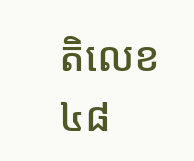តិលេខ៤៨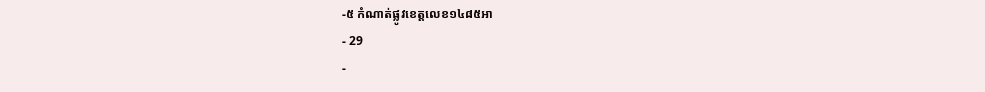-៥ កំណាត់ផ្លូវខេត្តលេខ១៤៨៥អា
- 29
-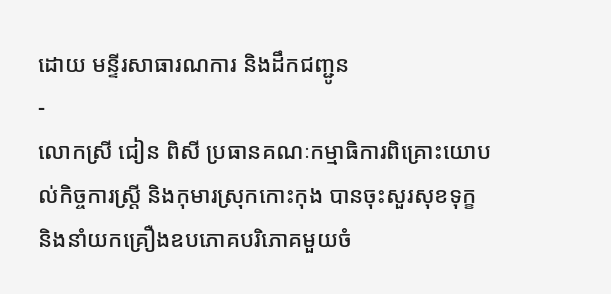ដោយ មន្ទីរសាធារណការ និងដឹកជញ្ជូន
-
លោកស្រី ជៀន ពិសី ប្រធានគណៈកម្មាធិការពិគ្រោះយោបល់កិច្ចការស្រ្ដី និងកុមារស្រុកកោះកុង បានចុះសួរសុខទុក្ខ និងនាំយកគ្រឿងឧបភោគបរិភោគមួយចំ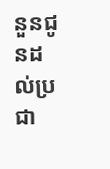នួនជូនដល់ប្រជា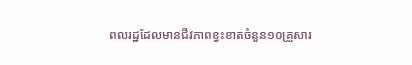ពលរដ្ឋដែលមានជីវភាពខ្វះខាតចំនួន១០គ្រួសារ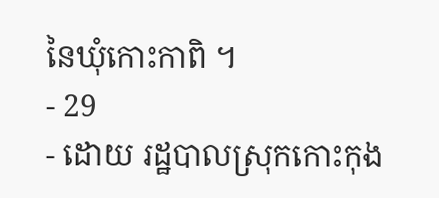នៃឃុំកោះកាពិ ។
- 29
- ដោយ រដ្ឋបាលស្រុកកោះកុង